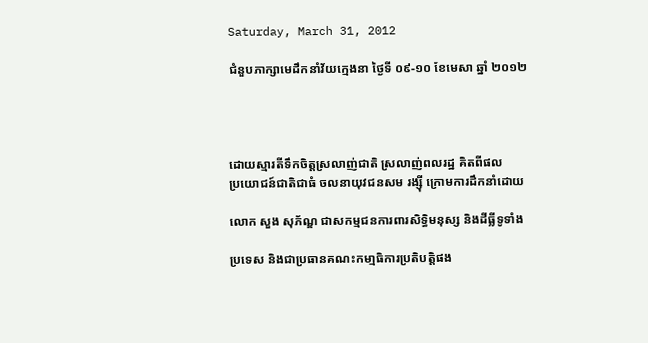Saturday, March 31, 2012

ជំនួបភាក្សាមេដឹកនាំវ័យកេ្មងនា ថៃ្ងទី ០៩-១០ ខែមេសា ឆ្នាំ ២០១២




ដោយស្មារតីទឹកចិត្តស្រលាញ់ជាតិ ស្រលាញ់ពលរដ្ឋ គិតពីផល
ប្រយោជន៍ជាតិជាធំ ចលនាយុវជនសម រង្ស៊ី ក្រោមការដឹកនាំដោយ

លោក សួង សុភ័ណ្ឌ ជាសកម្មជនការពារសិទ្ធិមនុស្ស និងដីធ្លីទូទាំង

ប្រទេស និងជាប្រធានគណះកមា្មធិការប្រតិបតិ្តផង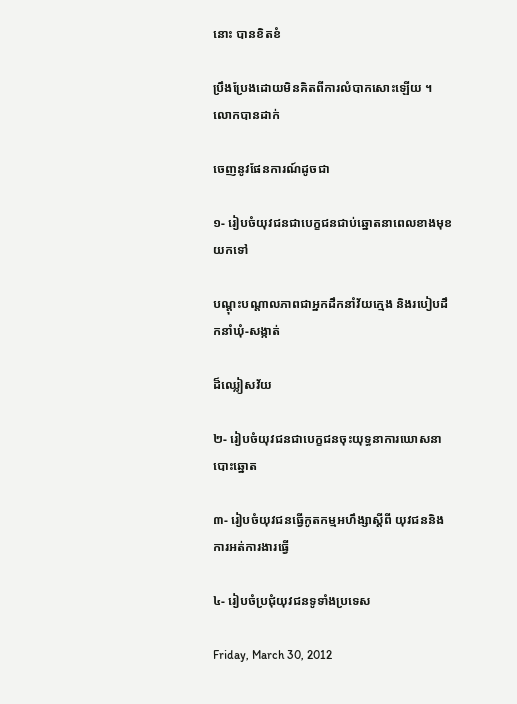នោះ បានខិតខំ

ប្រឹងប្រែងដោយមិនគិតពីការលំបាកសោះឡើយ ។ លោកបានដាក់

ចេញនូវផែនការណ៍ដូចជា

១- រៀបចំយុវជនជាបេក្ខជនជាប់ឆ្នោតនាពេលខាងមុខយកទៅ

បណ្តុះបណ្តាលភាពជាអ្នកដឹកនាំវ័យកេ្មង និងរបៀបដឹកនាំឃុំ-សង្កាត់

ដ៏ឈ្លៀសវ័យ

២- រៀបចំយុវជនជាបេក្ខជនចុះយុទ្ធនាការឃោសនាបោះឆ្នោត

៣- រៀបចំយុវជនធើ្វកូតកម្មអហឹង្សាស្តីពី យុវជននិងការអត់ការងារធើ្វ

៤- រៀបចំប្រជុំយុវជនទូទាំងប្រទេស

Friday, March 30, 2012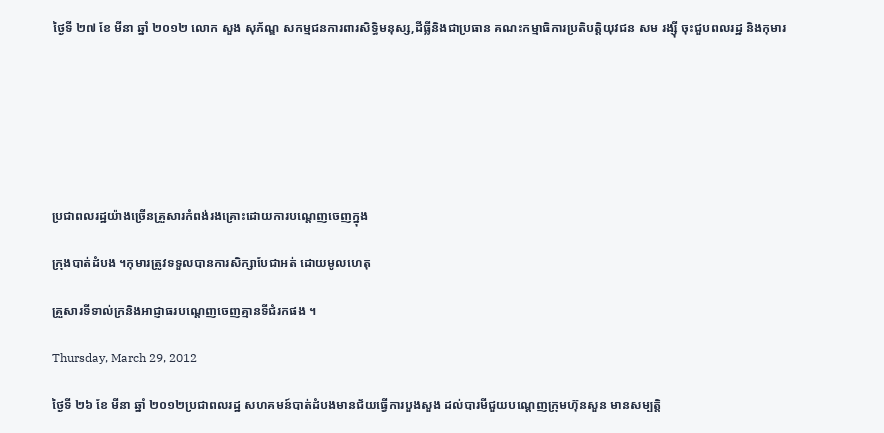ថៃ្ងទី ២៧ ខែ មីនា ឆ្នាំ ២០១២ លោក សួង សុភ័ណ្ឌ សកម្មជនការពារសិទ្ធិមនុស្ស,ដីធ្លីនិងជាប្រធាន គណះកម្មាធិការប្រតិបតិ្តយុវជន សម រង្ស៊ី ចុះជួបពលរដ្ឋ និងកុមារ







ប្រជាពលរដ្ឋយ៉ាងច្រើនគ្រួសារកំពង់រងគ្រោះដោយការបណេ្តញចេញក្នុង

ក្រុងបាត់ដំបង ។កុមារត្រូវទទួលបានការសិក្សាបែជាអត់ ដោយមូលហេតុ

គ្រួសារទីទាល់ក្រនិងអាជ្ញាធរបណេ្តញចេញគ្មានទីជំរកផង ។

Thursday, March 29, 2012

ថៃ្ងទី ២៦ ខែ មីនា ឆ្នាំ ២០១២ប្រជាពលរដ្ឋ សហគមន៍បាត់ដំបងមានជ័យធើ្វការបួងសួង ដល់បារមីជួយបណេ្តញក្រុមហ៊ុនសួន មានសម្បត្តិ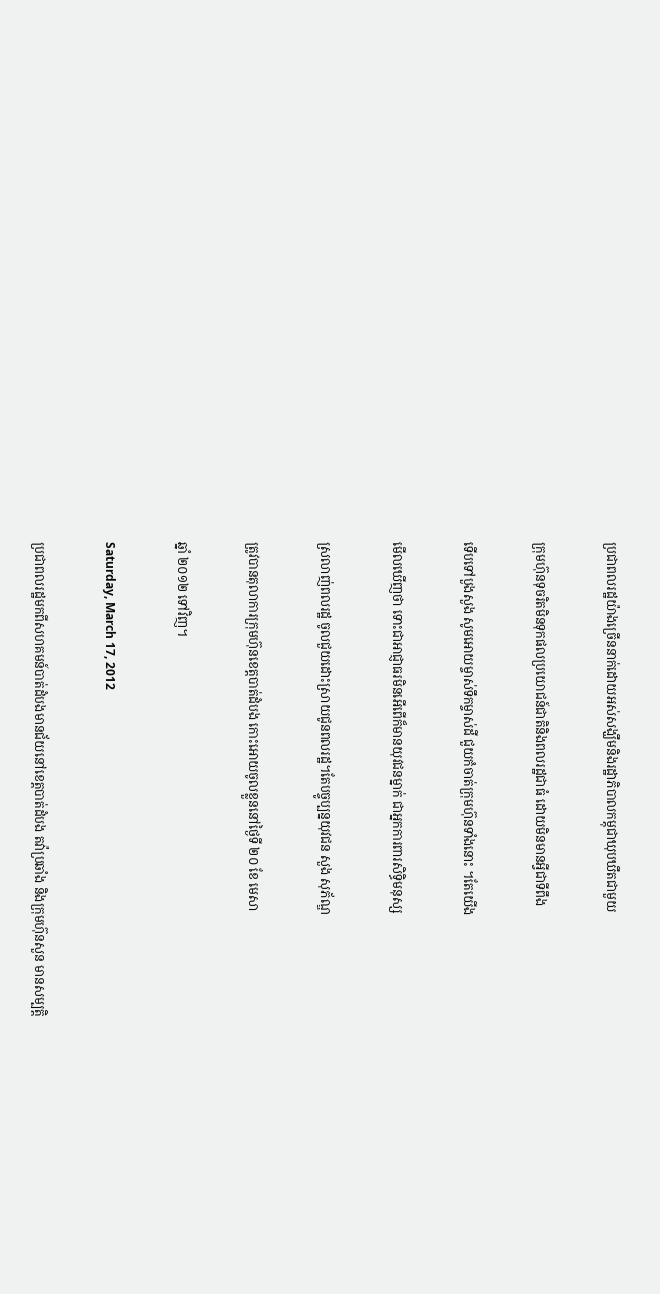ប្រជាពលរដ្ឋយ៉ាងច្រើននាក់ដោយអស់សង្ឃឹមនិងរដ្ឋាភិបាលកម្ដុជាឃុបឃឹតជាមួយ

ក្រុមហ៊ុនទុចរិតមិនទុកផលប្រយោជន៍ជាតិនិងពលរដ្ឋជាធំ ដោយមិនមានអ្វីជាទីពឹង

ទើបទៅបួងសួង សូមអោយម្ចាស់ទឹកម្ចាស់ដី ជួយកំចាត់ក្រុមហ៊ុនទាំងនោះ ។តែយើង

មើលឃើញថា ទោះជាអាជ្ញាធរមិនអើពើក៏មានយុវជនម្នាក់ ជាអ្នកការពារសិទ្ធិមនុស្ស

ស្រលាញ់ពលរដ្ឋ ចូលជួយដោះស្រាយជូនពលរដ្ឋ។តែបច្ចូប្បន្នយុវជន សួង សុភ័ណ្ឌ

ត្រូវបានតុលាការក្រុមហ៊ុនខេត្តបាត់ដំបង កោះអោយចូលខ្លួននៅថៃ្ងទី ២០ ខែ មេសា

ឆ្នាំ ២០១២ ទៅវិញ។

Saturday, March 17, 2012

ប្រជាពលរដ្ឋមកពីសហគមន៍បាត់ដំបងមានជ័យនៅខេត្តបាត់ដំបង តវ៉ាប្រឆាំង និងក្រុមហ៊ុនសួន មានសម្បតិ្ត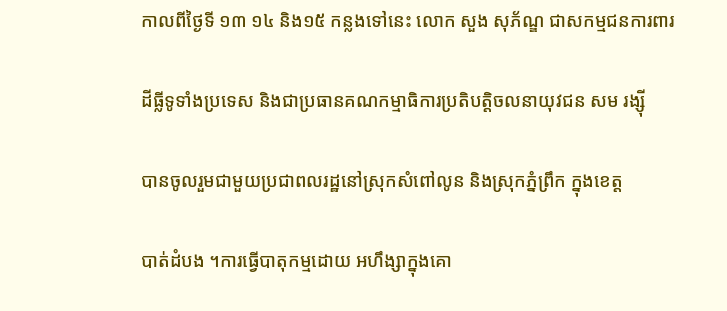កាលពីថៃ្ងទី ១៣ ១៤ និង១៥ កន្លងទៅនេះ លោក សួង សុភ័ណ្ឌ ជាសកម្មជនការពារ

ដីធ្លីទូទាំងប្រទេស និងជាប្រធានគណកម្មាធិការប្រតិបត្តិចលនាយុវជន សម រង្ស៊ី

បានចូលរួមជាមួយប្រជាពលរដ្ឋនៅស្រុកសំពៅលូន និងស្រុកភ្នំព្រឹក ក្នុងខេត្ត

បាត់ដំបង ។ការធ្វើបាតុកម្មដោយ អហឹង្សាក្នុងគោ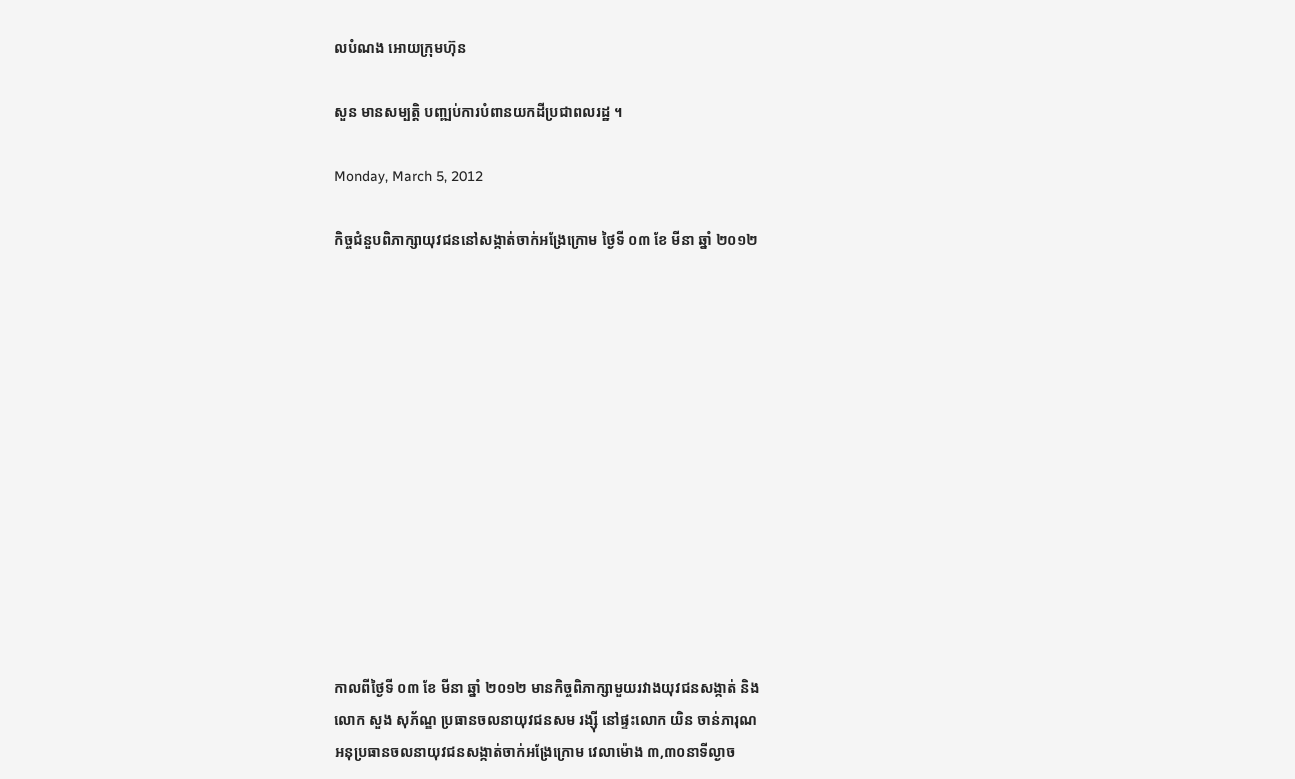លបំណង អោយក្រុមហ៊ុន

សួន មានសម្បតិ្ត បពា្ឍប់ការបំពានយកដីប្រជាពលរដ្ឋ ។

Monday, March 5, 2012

កិច្ចជំនួបពិភាក្សាយុវជននៅសង្កាត់ចាក់អង្រែក្រោម ថ្ងៃទី ០៣ ខែ មីនា ឆ្នាំ ២០១២













កាលពីថ្ងៃទី ០៣ ខែ មីនា ឆ្នាំ ២០១២ មានកិច្ចពិភាក្សាមួយរវាងយុវជនសង្កាត់ និង
លោក សួង សុភ័ណ្ឌ ប្រធានចលនាយុវជនសម រង្ស៊ី នៅផ្ទះលោក យិន ចាន់ភារុណ
អនុប្រធានចលនាយុវជនសង្កាត់ចាក់អង្រែក្រោម វេលាម៉ោង ៣,៣០នាទីល្ងាច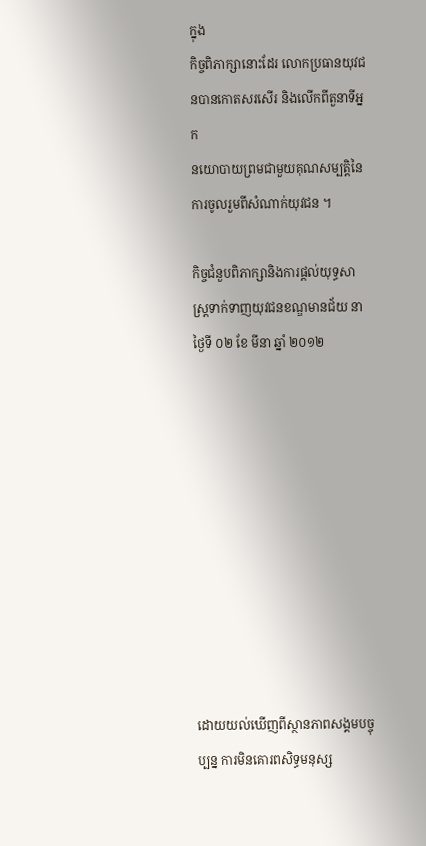ក្នុង
កិច្ចពិភាក្សានោះដែរ លោកប្រធានយុវជនបានកោតសរសើរ និងលើកពីតួនាទីអ្នក
នយោបាយព្រមជាមួយគុណសម្បត្តិនៃការចូលរួមពីសំណាក់យុវជន ។

កិច្ចជំនួបពិភាក្សានិងការផ្តល់យុទ្ធសាស្រ្តទាក់ទាញយុវជនខណ្ឌមានជ័យ នាថ្ងៃទី ០២ ខែ មីនា ឆ្នាំ ២០១២










ដោយយល់ឃើញពីស្ថានភាពសង្គមបច្ចុប្បន្ន ការមិនគោរពសិទ្ធមនុស្ស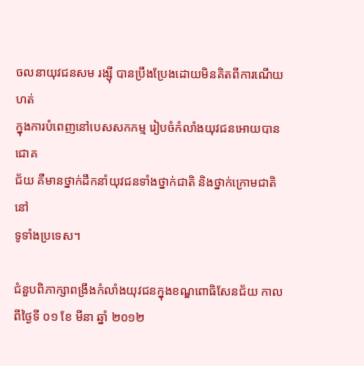ចលនាយុវជនសម រង្ស៊ី បានប្រឹងប្រែងដោយមិនគិតពីការណើយហត់
ក្នុងការបំពេញនៅបេសសកកម្ម រៀបចំកំលាំងយុវជនអោយបានជោគ
ជ័យ គឺមានថ្នាក់ដឹកនាំយុវជនទាំងថ្នាក់ជាតិ និងថ្នាក់ក្រោមជាតិ នៅ
ទូទាំងប្រទេស។

ជំនួបពិភាក្សាពង្រឹងកំលាំងយុវជនក្នុងខណ្ឌពោធិសែនជ័យ កាលពីថៃ្ងទី ០១ ខែ មីនា ឆ្នាំ ២០១២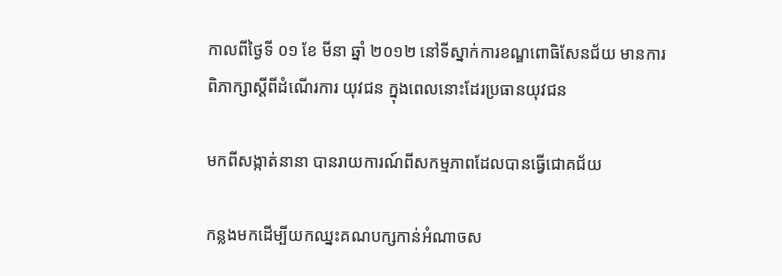កាលពីថ្ងៃទី ០១ ខែ មីនា ឆ្នាំ ២០១២ នៅទីស្នាក់ការខណ្ឌពោធិសែនជ័យ មានការពិភាក្សាស្តីពីដំណើរការ យុវជន ក្នុងពេលនោះដែរប្រធានយុវជន

មកពីសង្កាត់នានា បានរាយការណ៍ពីសកម្មភាពដែលបានធើ្វជោគជ័យ

កន្លងមកដើម្បីយកឈ្នះគណបក្សកាន់អំណាចស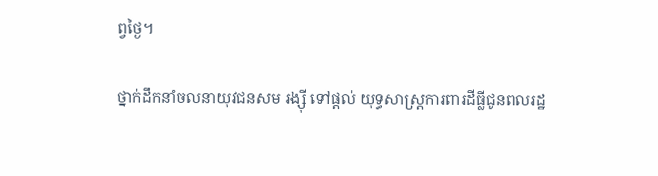ព្វថ្ងៃ។

ថ្នាក់ដឹកនាំចលនាយុវជនសម រង្ស៊ី ទៅផ្តល់ យុទ្ធសាស្រ្តការពារដីធ្លីជូនពលរដ្ឋ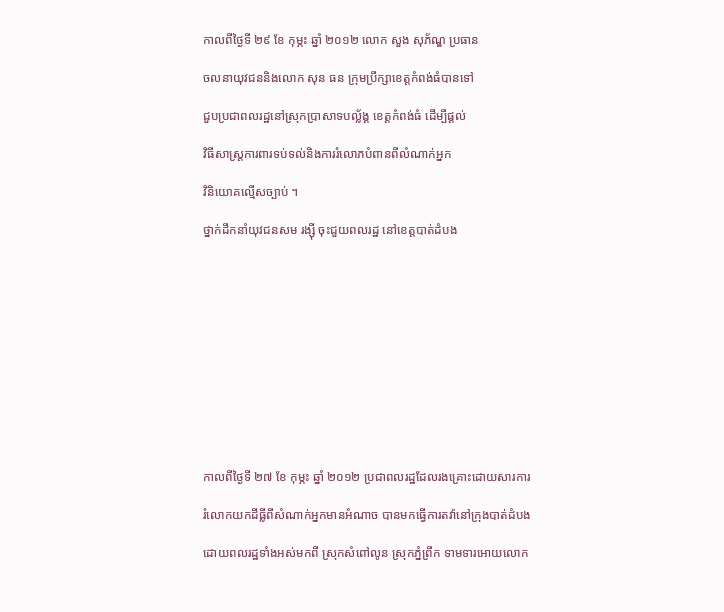កាលពីថៃ្ងទី ២៩ ខែ កុម្ភះ ឆ្នាំ ២០១២ លោក សួង សុភ័ណ្ឌ ប្រធាន

ចលនាយុវជននិងលោក សុន ធន ក្រុមប្រឹក្សាខេត្តកំពង់ធំបានទៅ

ជួបប្រជាពលរដ្ឋនៅស្រុកប្រាសាទបល្ល័ង្គ ខេត្តកំពង់ធំ ដើម្បីផ្តល់

វិធីសាស្រ្តការពារទប់ទល់និងការរំលោភបំពានពីលំណាក់អ្នក

វិនិយោគល្មើសច្បាប់ ។

ថ្នាក់ដឹកនាំយុវជនសម រង្ស៊ី ចុះជួយពលរដ្ឋ នៅខេត្តបាត់ដំបង












កាលពីថៃ្ងទី ២៧ ខែ កុម្ភះ ឆ្នាំ ២០១២ ប្រជាពលរដ្ឋដែលរងគ្រោះដោយសារការ

រំលោកយកដីធ្លីពីសំណាក់អ្នកមានអំណាច បានមកធើ្វការតវ៉ានៅក្រុងបាត់ដំបង

ដោយពលរដ្ឋទាំងអស់មកពី ស្រុកសំពៅលូន ស្រុកភ្នំព្រឹក ទាមទារអោយលោក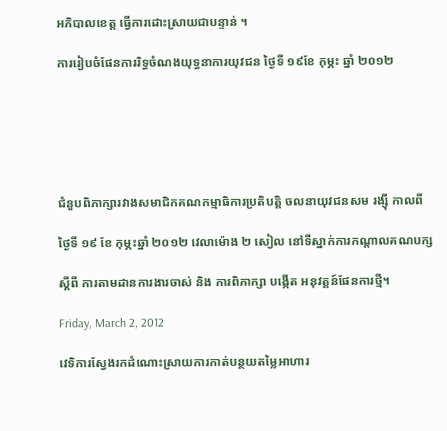អភិបាលខេត្ត ធើ្វការដោះស្រាយជាបន្ទាន់ ។

ការរៀបចំផែនការរិទ្ធចំណងយុទ្ធនាការយុវជន ថៃ្ងទី ១៩ខែ កុម្ភះ ឆ្នាំ ២០១២






ជំនួបពិភាក្សារវាងសមាជិកគណកម្មាធិការប្រតិបតិ្ត ចលនាយុវជនសម រង្ស៊ី កាលពី

ថៃ្ងទី ១៩ ខែ កុម្ភះឆ្នាំ ២០១២ វេលាម៉ោង ២ សៀល នៅទីស្នាក់ការកណ្តាលគណបក្ស

ស្តីពី ការតាមដានការងារចាស់ និង ការពិភាក្សា បងើ្កត អនុវត្តន៍ផែនការថ្មី។

Friday, March 2, 2012

វេទិការស្វែងរកដំណោះស្រាយការកាត់បន្ថយតមៃ្លអាហារ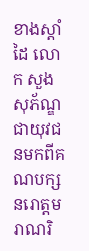ខាងស្តាំដៃ លោក សួង សុភ័ណ្ឌ ជាយុវជនមកពីគណបក្សនរោត្តមរាណរិ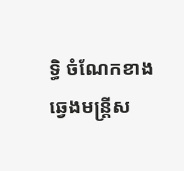ទ្ធិ ចំណែកខាងឆ្វេងមន្រ្តីស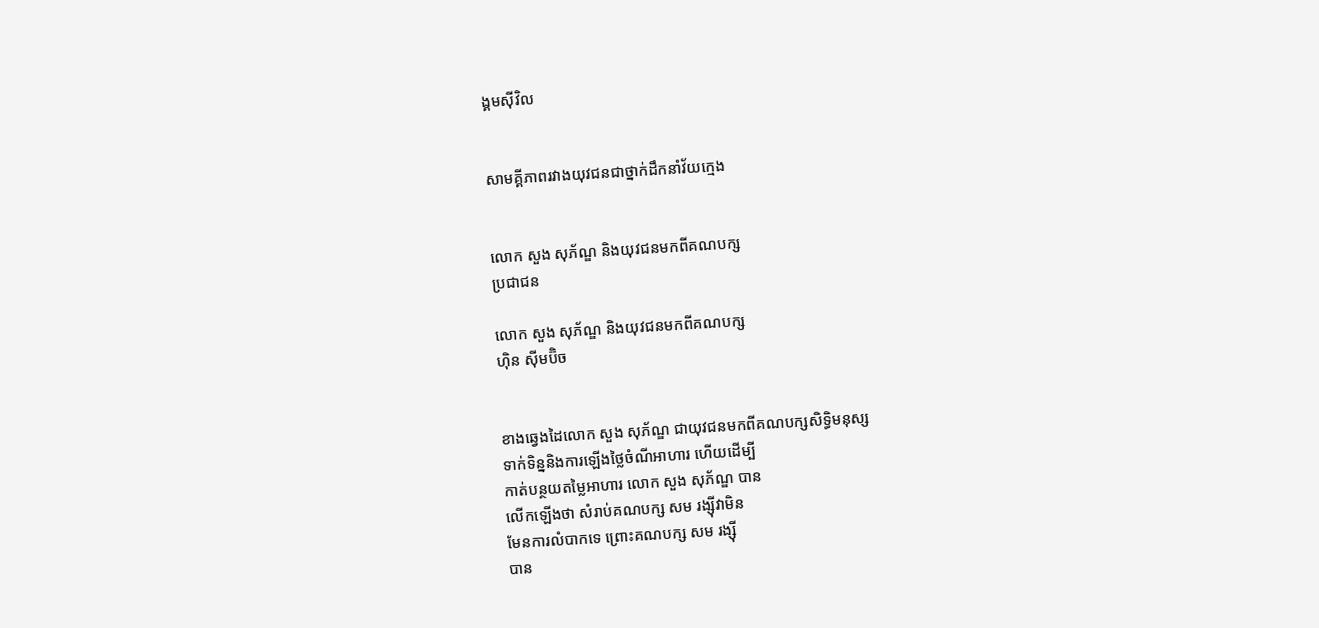ង្គមស៊ីវិល


សាមគ្គីភាពរវាងយុវជនជាថ្នាក់ដឹកនាំវ័យកេ្មង


លោក សួង សុភ័ណ្ឌ និងយុវជនមកពីគណបក្ស
ប្រជាជន

លោក សួង សុភ័ណ្ឌ និងយុវជនមកពីគណបក្ស
ហ៊ិន ស៊ីមប៊ិច


ខាងឆ្វេងដៃលោក សួង សុភ័ណ្ឌ ជាយុវជនមកពីគណបក្សសិទ្ធិមនុស្ស
ទាក់ទិន្ននិងការឡើងថ្លៃចំណីអាហារ ហើយដើម្បី
កាត់បន្ថយតម្លៃអាហារ លោក សួង សុភ័ណ្ឌ បាន
លើកឡើងថា សំរាប់គណបក្ស សម រង្ស៊ីវាមិន
មែនការលំបាកទេ ព្រោះគណបក្ស សម រង្ស៊ី
បាន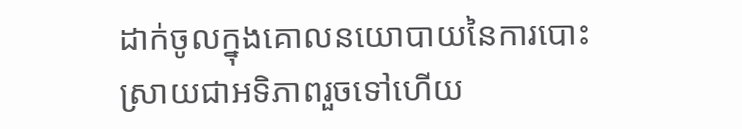ដាក់ចូលក្នុងគោលនយោបាយនៃការបោះ
ស្រាយជាអទិភាពរួចទៅហើយ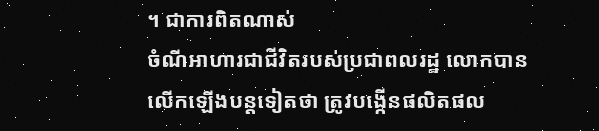។ ជាការពិតណាស់
ចំណីអាហារជាជីវិតរបស់ប្រជាពលរដ្ឋ លោកបាន
លើកឡើងបន្តទៀតថា ត្រូវបង្កើនផលិតផល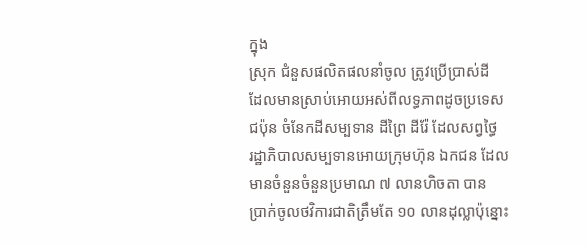ក្នុង
ស្រុក ជំនួសផលិតផលនាំចូល ត្រូវប្រើប្រាស់ដី
ដែលមានស្រាប់អោយអស់ពីលទ្ធភាពដូចប្រទេស
ជប៉ុន ចំនែកដីសម្បទាន ដីព្រៃ ដីរ៉ែ ដែលសព្វថ្ធៃ
រដ្ឋាភិបាលសម្បទានអោយក្រុមហ៊ុន ឯកជន ដែល
មានចំនួនចំនួនប្រមាណ ៧ លានហិចតា បាន
ប្រាក់ចូលថវិការជាតិត្រឹមតែ ១០ លានដុល្លាប៉ុន្នោះ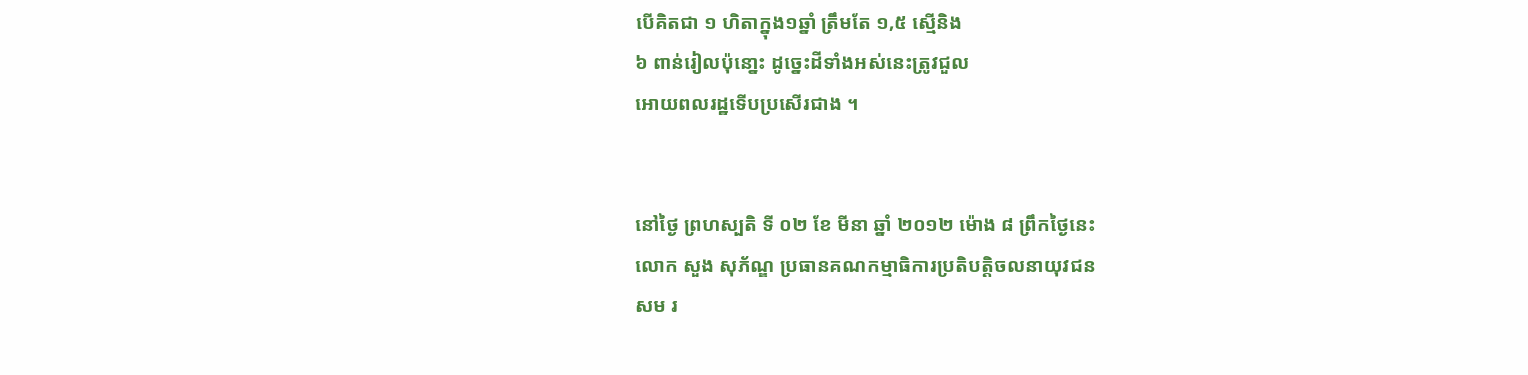បើគិតជា ១ ហិតាក្នុង១ឆ្នាំ ត្រឹមតែ ១,៥ ស្មើនិង
៦ ពាន់រៀលប៉ុនោ្នះ ដូច្នេះដីទាំងអស់នេះត្រូវជួល
អោយពលរដ្ឋទើបប្រសើរជាង ។


នៅថ្ងៃ ព្រហស្បតិ ទី ០២ ខែ មីនា ឆ្នាំ ២០១២ ម៉ោង ៨ ព្រឹកថ្ងៃនេះ
លោក សួង សុភ័ណ្ឌ ប្រធានគណកម្មាធិការប្រតិបតិ្តចលនាយុវជន
សម រ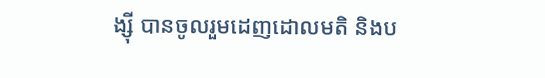ង្ស៊ី បានចូលរួមដេញដោលមតិ និងប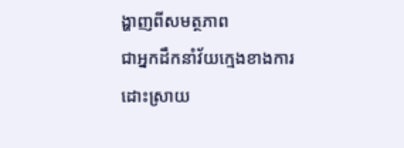ង្ហាញពីសមត្ថភាព
ជាអ្នកដឹកនាំវ័យក្មេងខាងការដោះស្រាយ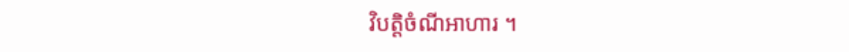វិបត្តិចំណីអាហារ ។